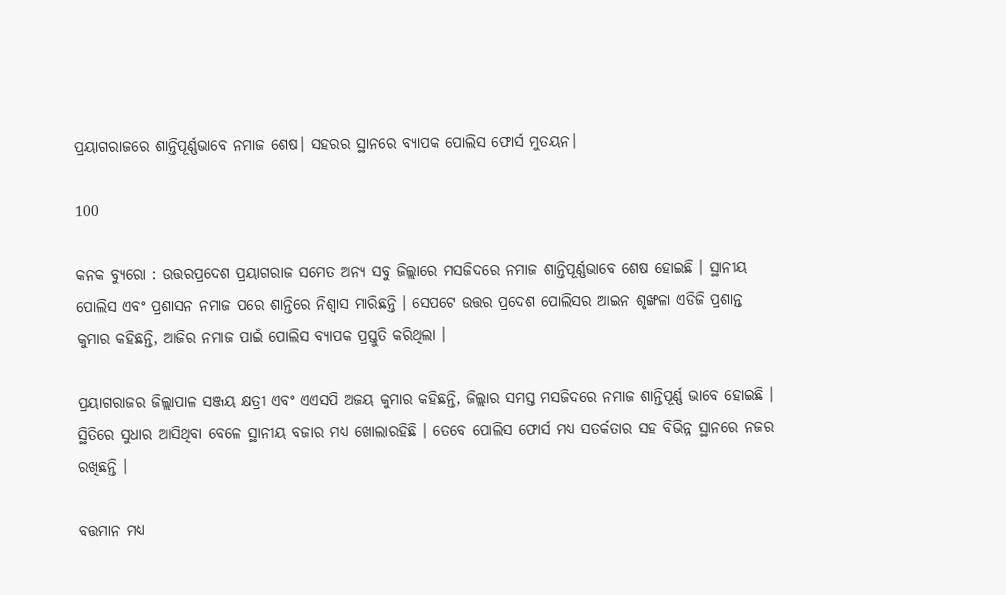ପ୍ରୟାଗରାଜରେ ଶାନ୍ତିପୂର୍ଣ୍ଣଭାବେ ନମାଜ ଶେଷ। ସହରର ସ୍ଥାନରେ ବ୍ୟାପକ ପୋଲିସ ଫୋର୍ସ ମୁତୟନ।

100

କନକ ବ୍ୟୁରୋ : ଉତ୍ତରପ୍ରଦେଶ ପ୍ରୟାଗରାଜ ସମେତ ଅନ୍ୟ ସବୁ ଜିଲ୍ଲାରେ ମସଜିଦରେ ନମାଜ ଶାନ୍ତିପୂର୍ଣ୍ଣଭାବେ ଶେଷ ହୋଇଛି । ସ୍ଥାନୀୟ ପୋଲିସ ଏବଂ ପ୍ରଶାସନ ନମାଜ ପରେ ଶାନ୍ତିରେ ନିଶ୍ୱାସ ମାରିଛନ୍ତି । ସେପଟେ ଉତ୍ତର ପ୍ରଦେଶ ପୋଲିସର ଆଇନ ଶୃଙ୍ଖଳା ଏଡିଜି ପ୍ରଶାନ୍ତ କୁମାର କହିଛନ୍ତି, ଆଜିର ନମାଜ ପାଇଁ ପୋଲିସ ବ୍ୟାପକ ପ୍ରସ୍ତୁତି କରିଥିଲା ।

ପ୍ରୟାଗରାଜର ଜିଲ୍ଲାପାଳ ସଞ୍ଜୟ କ୍ଷତ୍ରୀ ଏବଂ ଏଏସପି ଅଜୟ କୁମାର କହିଛନ୍ତି, ଜିଲ୍ଲାର ସମସ୍ତ ମସଜିଦରେ ନମାଜ ଶାନ୍ତିପୂର୍ଣ୍ଣ ଭାବେ ହୋଇଛି । ସ୍ଥିତିରେ ସୁଧାର ଆସିଥିବା ବେଳେ ସ୍ଥାନୀୟ ବଜାର ମଧ୍ୟ ଖୋଲାରହିଛି । ତେବେ ପୋଲିସ ଫୋର୍ସ ମଧ୍ୟ ସତର୍କତାର ସହ ବିଭିନ୍ନ ସ୍ଥାନରେ ନଜର ରଖିଛନ୍ତି ।

ବତ୍ତମାନ ମଧ୍ୟ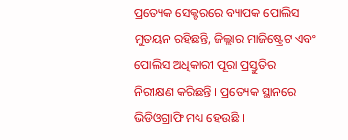ପ୍ରତ୍ୟେକ ସେକ୍ଟରରେ ବ୍ୟାପକ ପୋଲିସ ମୁତୟନ ରହିଛନ୍ତି, ଜିଲ୍ଲାର ମାଜିଷ୍ଟ୍ରେଟ ଏବଂ ପୋଲିସ ଅଧିକାରୀ ପୂରା ପ୍ରସ୍ତୁତିର ନିରୀକ୍ଷଣ କରିଛନ୍ତି । ପ୍ରତ୍ୟେକ ସ୍ଥାନରେ ଭିଡିଓଗ୍ରାଫି ମଧ୍ୟ ହେଉଛି ।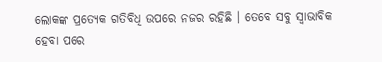ଲୋକଙ୍କ ପ୍ରତ୍ୟେକ ଗତିବିଧି ଉପରେ ନଜର ରହିଛି । ତେବେ ସବୁ ସ୍ୱାଭାବିକ ହେବା ପରେ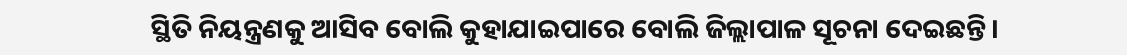ସ୍ଥିତି ନିୟନ୍ତ୍ରଣକୁ ଆସିବ ବୋଲି କୁହାଯାଇପାରେ ବୋଲି ଜିଲ୍ଲାପାଳ ସୂଚନା ଦେଇଛନ୍ତି।